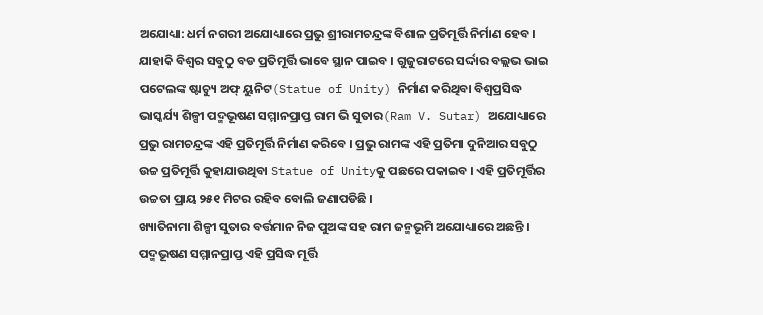ଅଯୋଧ୍ୟା: ଧର୍ମ ନଗରୀ ଅଯୋଧ୍ୟାରେ ପ୍ରଭୁ ଶ୍ରୀରାମଚନ୍ଦ୍ରଙ୍କ ବିଶାଳ ପ୍ରତିମୂର୍ତ୍ତି ନିର୍ମାଣ ହେବ । ଯାହାକି ବିଶ୍ବର ସବୁଠୁ ବଡ ପ୍ରତିମୂର୍ତ୍ତି ଭାବେ ସ୍ଥାନ ପାଇବ । ଗୁଜୁରାଟରେ ସର୍ଦ୍ଦାର ବଲ୍ଲଭ ଭାଇ ପଟେଲଙ୍କ ଷ୍ଟାଚ୍ୟୁ ଅଫ୍ ୟୁନିଟ(Statue of Unity) ନିର୍ମାଣ କରିଥିବା ବିଶ୍ବପ୍ରସିଦ୍ଧ ଭାସ୍କର୍ଯ୍ୟ ଶିଳ୍ପୀ ପଦ୍ମଭୂଷଣ ସମ୍ମାନପ୍ରାପ୍ତ ରାମ ଭି ସୁତାର(Ram V. Sutar) ଅଯୋଧ୍ୟାରେ ପ୍ରଭୁ ରାମଚନ୍ଦ୍ରଙ୍କ ଏହି ପ୍ରତିମୂର୍ତ୍ତି ନିର୍ମାଣ କରିବେ । ପ୍ରଭୁ ରାମଙ୍କ ଏହି ପ୍ରତିମା ଦୁନିଆର ସବୁଠୁ ଉଚ୍ଚ ପ୍ରତିମୂର୍ତ୍ତି କୁହାଯାଉଥିବା Statue of Unityକୁ ପଛରେ ପକାଇବ । ଏହି ପ୍ରତିମୂର୍ତ୍ତିର ଉଚ୍ଚତା ପ୍ରାୟ ୨୫୧ ମିଟର ରହିବ ବୋଲି ଜଣାପଡିଛି ।
ଖ୍ୟାତିନାମା ଶିଳ୍ପୀ ସୁତାର ବର୍ତ୍ତମାନ ନିଜ ପୁଅଙ୍କ ସହ ରାମ ଜନ୍ମଭୂମି ଅଯୋଧ୍ୟାରେ ଅଛନ୍ତି । ପଦ୍ମଭୂଷଣ ସମ୍ମାନପ୍ରାପ୍ତ ଏହି ପ୍ରସିଦ୍ଧ ମୂର୍ତ୍ତି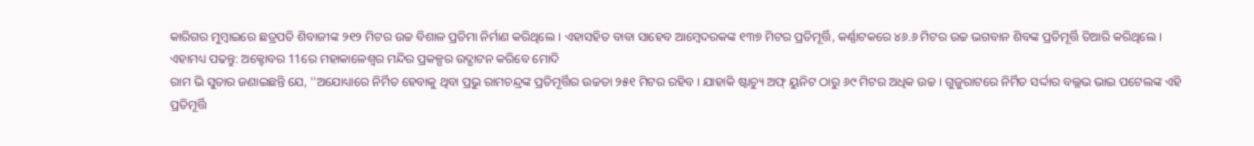କାରିଗର ମୁମ୍ବାଇରେ ଛତ୍ରପତି ଶିବାଜୀଙ୍କ ୨୧୨ ମିଟର ଉଚ୍ଚ ବିଶାଳ ପ୍ରତିମା ନିର୍ମାଣ କରିଥିଲେ । ଏହାସହିତ ବାବା ସାହେବ ଆମ୍ବେଦରକଙ୍କ ୧୩୭ ମିଟର ପ୍ରତିମୂର୍ତ୍ତି, କର୍ଣ୍ଣାଟକରେ ୪୬.୬ ମିଟର ଉଚ୍ଚ ଭଗବାନ ଶିବଙ୍କ ପ୍ରତିମୂର୍ତ୍ତି ତିଆରି କରିଥିଲେ ।
ଏହାମଧ୍ୟ ପଢନ୍ତୁ: ଅକ୍ଟୋବର 11ରେ ମହାକାଳେଶ୍ବର ମନ୍ଦିର ପ୍ରକଳ୍ପର ଉଦ୍ଘାଟନ କରିବେ ମୋଦି
ରାମ ଭି ସୁତାର ଜଣାଇଛନ୍ତି ଯେ, ''ଅଯୋଧ୍ୟାରେ ନିର୍ମିତ ହେବାକୁ ଥିବା ପ୍ରଭୁ ରାମଚନ୍ଦ୍ରଙ୍କ ପ୍ରତିମୂର୍ତ୍ତିର ଉଚ୍ଚତା ୨୫୧ ମିଟର ରହିବ । ଯାହାକି ଷ୍ଟାଚ୍ୟୁ ଅଫ୍ ୟୁନିଟ ଠାରୁ ୬୯ ମିଟର ଅଧିକ ଉଚ୍ଚ । ଗୁଜୁରାଟରେ ନିର୍ମିତ ସର୍ଦ୍ଦାର ବଲ୍ଲଭ ଭାଇ ପଟେଲଙ୍କ ଏହି ପ୍ରତିମୂର୍ତ୍ତି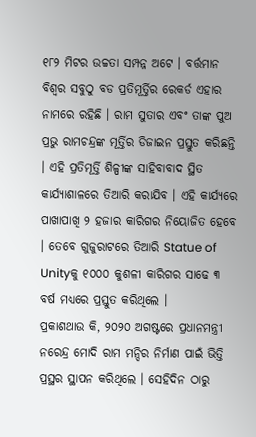୧୮୨ ମିଟର ଉଚ୍ଚତା ସମ୍ପନ୍ନ ଅଟେ । ବର୍ତ୍ତମାନ ବିଶ୍ବର ସବୁଠୁ ବଡ ପ୍ରତିମୂର୍ତ୍ତିର ରେକର୍ଡ ଏହାର ନାମରେ ରହିଛି । ରାମ ସୁତାର ଏବଂ ତାଙ୍କ ପୁଅ ପ୍ରଭୁ ରାମଚନ୍ଦ୍ରଙ୍କ ମୂର୍ତ୍ତିର ଡିଜାଇନ ପ୍ରସ୍ତୁତ କରିଛନ୍ତି । ଏହି ପ୍ରତିମୂର୍ତ୍ତି ଶିଳ୍ପୀଙ୍କ ସାହିବାବାଦ ସ୍ଥିତ କାର୍ଯ୍ୟାଶାଳରେ ତିଆରି କରାଯିବ । ଏହି କାର୍ଯ୍ୟରେ ପାଖାପାଖି ୨ ହଜାର କାରିଗର ନିୟୋଜିତ ହେବେ । ତେବେ ଗୁଜୁରାଟରେ ତିଆରି Statue of Unityକୁ ୧୦୦୦ କୁଶଳୀ କାରିଗର ସାଢେ ୩ ବର୍ଷ ମଧ୍ୟରେ ପ୍ରସ୍ତୁତ କରିଥିଲେ ।
ପ୍ରକାଶଥାଉ କି, ୨୦୨୦ ଅଗଷ୍ଟରେ ପ୍ରଧାନମନ୍ତ୍ରୀ ନରେନ୍ଦ୍ର ମୋଦି ରାମ ମନ୍ଦିର ନିର୍ମାଣ ପାଇଁ ଭିତ୍ତି ପ୍ରସ୍ଥର ସ୍ଥାପନ କରିଥିଲେ । ସେହିଦିନ ଠାରୁ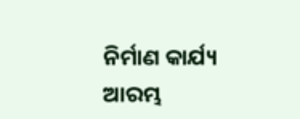ନିର୍ମାଣ କାର୍ଯ୍ୟ ଆରମ୍ଭ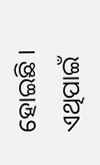ହୋଇଛି । ଏଥିପାଇଁ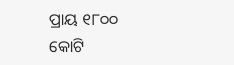ପ୍ରାୟ ୧୮୦୦ କୋଟି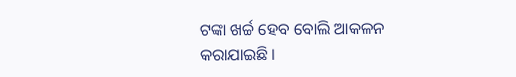ଟଙ୍କା ଖର୍ଚ୍ଚ ହେବ ବୋଲି ଆକଳନ କରାଯାଇଛି ।